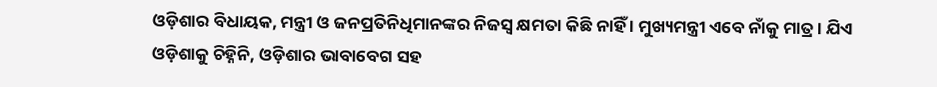ଓଡ଼ିଶାର ବିଧାୟକ, ମନ୍ତ୍ରୀ ଓ ଜନପ୍ରତିନିଧିମାନଙ୍କର ନିଜସ୍ୱ କ୍ଷମତା କିଛି ନାହିଁ । ମୁଖ୍ୟମନ୍ତ୍ରୀ ଏବେ ନାଁକୁ ମାତ୍ର । ଯିଏ ଓଡ଼ିଶାକୁ ଚିହ୍ନିନି, ଓଡ଼ିଶାର ଭାବାବେଗ ସହ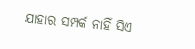ଯାହାର ସମ୍ପର୍କ ନାହିଁ ସିଏ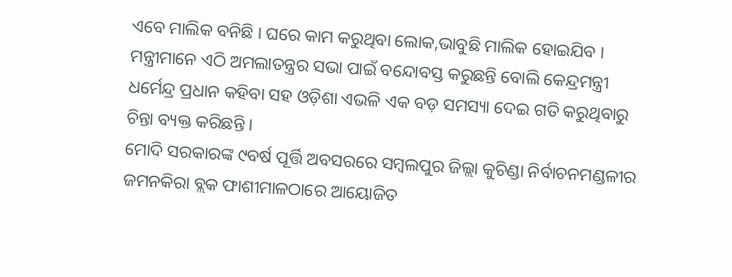ଏବେ ମାଲିକ ବନିଛି । ଘରେ କାମ କରୁଥିବା ଲୋକ,ଭାବୁଛି ମାଲିକ ହୋଇଯିବ । ମନ୍ତ୍ରୀମାନେ ଏଠି ଅମଲାତନ୍ତ୍ରର ସଭା ପାଇଁ ବନ୍ଦୋବସ୍ତ କରୁଛନ୍ତି ବୋଲି କେନ୍ଦ୍ରମନ୍ତ୍ରୀ ଧର୍ମେନ୍ଦ୍ର ପ୍ରଧାନ କହିବା ସହ ଓଡ଼ିଶା ଏଭଳି ଏକ ବଡ଼ ସମସ୍ୟା ଦେଇ ଗତି କରୁଥିବାରୁ ଚିନ୍ତା ବ୍ୟକ୍ତ କରିଛନ୍ତି ।
ମୋଦି ସରକାରଙ୍କ ୯ବର୍ଷ ପୂର୍ତ୍ତି ଅବସରରେ ସମ୍ବଲପୁର ଜିଲ୍ଲା କୁଚିଣ୍ଡା ନିର୍ବାଚନମଣ୍ଡଳୀର ଜମନକିରା ବ୍ଲକ ଫାଶୀମାଳଠାରେ ଆୟୋଜିତ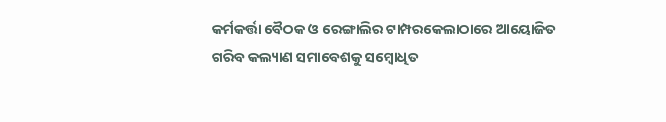କର୍ମକର୍ତ୍ତା ବୈଠକ ଓ ରେଙ୍ଗାଲିର ଟାମ୍ପରକେଲାଠାରେ ଆୟୋଜିତ ଗରିବ କଲ୍ୟାଣ ସମାବେଶକୁ ସମ୍ବୋଧିତ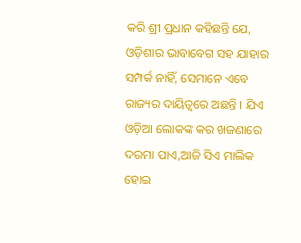କରି ଶ୍ରୀ ପ୍ରଧାନ କହିଛନ୍ତି ଯେ, ଓଡ଼ିଶାର ଭାବାବେଗ ସହ ଯାହାର ସମ୍ପର୍କ ନାହିଁ, ସେମାନେ ଏବେ ରାଜ୍ୟର ଦାୟିତ୍ୱରେ ଅଛନ୍ତି । ଯିଏ ଓଡ଼ିଆ ଲୋକଙ୍କ କର ଖଜଣାରେ ଦରମା ପାଏ,ଆଜି ସିଏ ମାଲିକ ହୋଇ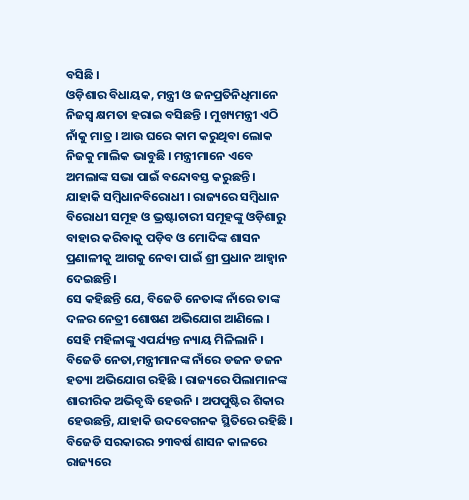ବସିଛି ।
ଓଡ଼ିଶାର ବିଧାୟକ, ମନ୍ତ୍ରୀ ଓ ଜନପ୍ରତିନିଧିମାନେ ନିଜସ୍ୱ କ୍ଷମତା ହରାଇ ବସିଛନ୍ତି । ମୁଖ୍ୟମନ୍ତ୍ରୀ ଏଠି ନାଁକୁ ମାତ୍ର । ଆଉ ଘରେ କାମ କରୁଥିବା ଲୋକ ନିଜକୁ ମାଲିକ ଭାବୁଛି । ମନ୍ତ୍ରୀମାନେ ଏବେ ଅମଲାଙ୍କ ସଭା ପାଇଁ ବନ୍ଦୋବସ୍ତ କରୁଛନ୍ତି । ଯାହାକି ସମ୍ବିଧାନବିରୋଧୀ । ରାଜ୍ୟରେ ସମ୍ବିଧାନ ବିରୋଧୀ ସମୂହ ଓ ଭ୍ରଷ୍ଟାଚାରୀ ସମୂହଙ୍କୁ ଓଡ଼ିଶାରୁ ବାହାର କରିବାକୁ ପଡ଼ିବ ଓ ମୋଦିଙ୍କ ଶାସନ ପ୍ରଣାଳୀକୁ ଆଗକୁ ନେବା ପାଇଁ ଶ୍ରୀ ପ୍ରଧାନ ଆହ୍ୱାନ ଦେଇଛନ୍ତି।
ସେ କହିଛନ୍ତି ଯେ, ବିଜେଡି ନେତାଙ୍କ ନାଁରେ ତାଙ୍କ ଦଳର ନେତ୍ରୀ ଶୋଷଣ ଅଭିଯୋଗ ଆଣିଲେ । ସେହି ମହିଳାଙ୍କୁ ଏପର୍ଯ୍ୟନ୍ତ ନ୍ୟାୟ ମିଳିଲାନି । ବିଜେଡି ନେତା,ମନ୍ତ୍ରୀମାନଙ୍କ ନାଁରେ ଡଜନ ଡଜନ ହତ୍ୟା ଅଭିଯୋଗ ରହିଛି । ରାଜ୍ୟରେ ପିଲାମାନଙ୍କ ଶାରୀରିକ ଅଭିବୃଦ୍ଧି ହେଉନି । ଅପପୁଷ୍ଟିର ଶିକାର ହେଉଛନ୍ତି, ଯାହାକି ଉଦବେଗନକ ସ୍ଥିତିରେ ରହିଛି । ବିଜେଡି ସରକାରର ୨୩ବର୍ଷ ଶାସନ କାଳରେ ରାଜ୍ୟରେ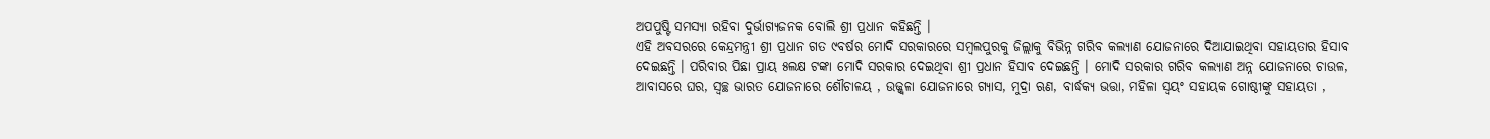ଅପପୁଷ୍ଟି ସମସ୍ୟା ରହିବା ଦୁର୍ଭାଗ୍ୟଜନକ ବୋଲି ଶ୍ରୀ ପ୍ରଧାନ କହିଛନ୍ତି ।
ଏହି ଅବସରରେ କେନ୍ଦ୍ରମନ୍ତ୍ରୀ ଶ୍ରୀ ପ୍ରଧାନ ଗତ ୯ବର୍ଷର ମୋଦି ସରକାରରେ ସମ୍ବଲପୁରକୁ ଜିଲ୍ଲାକୁ ବିଭିନ୍ନ ଗରିବ କଲ୍ୟାଣ ଯୋଜନାରେ ଦିଆଯାଇଥିବା ସହାୟତାର ହିସାବ ଦେଇଛନ୍ତି । ପରିବାର ପିଛା ପ୍ରାୟ ୫ଲକ୍ଷ ଟଙ୍କା ମୋଦି ସରକାର ଦେଇଥିବା ଶ୍ରୀ ପ୍ରଧାନ ହିସାବ ଦେଇଛନ୍ତି । ମୋଦି ସରକାର ଗରିବ କଲ୍ୟାଣ ଅନ୍ନ ଯୋଜନାରେ ଚାଉଳ, ଆବାସରେ ଘର, ସ୍ୱଚ୍ଛ ଭାରତ ଯୋଜନାରେ ଶୌଚାଳୟ , ଉଜ୍ଜ୍ୱଳା ଯୋଜନାରେ ଗ୍ୟାସ, ମୁଦ୍ରା ଋଣ, ବାର୍ଦ୍ଧକ୍ୟ ଭତ୍ତା, ମହିଳା ସ୍ୱୟଂ ସହାୟକ ଗୋଷ୍ଠୀଙ୍କୁ ସହାୟତା ,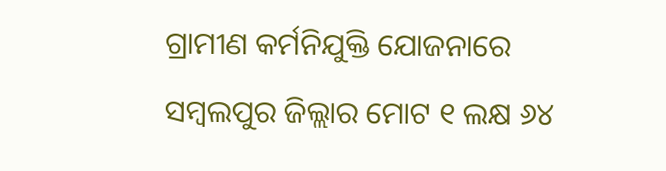ଗ୍ରାମୀଣ କର୍ମନିଯୁକ୍ତି ଯୋଜନାରେ ସମ୍ବଲପୁର ଜିଲ୍ଲାର ମୋଟ ୧ ଲକ୍ଷ ୬୪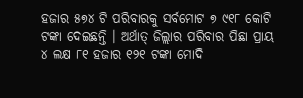ହଜାର ୫୭୪ ଟି ପରିବାରକୁ ସର୍ବମୋଟ ୭ ୯୧୮ କୋଟି ଟଙ୍କା ଦେଇଛନ୍ତି । ଅର୍ଥାତ୍ ଜିଲ୍ଲାର ପରିବାର ପିଛା ପ୍ରାୟ ୪ ଲକ୍ଷ ୮୧ ହଜାର ୧୨୧ ଟଙ୍କା ମୋଦି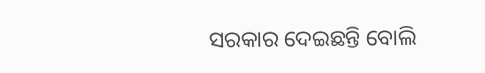ସରକାର ଦେଇଛନ୍ତି ବୋଲି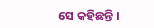ସେ କହିଛନ୍ତି ।